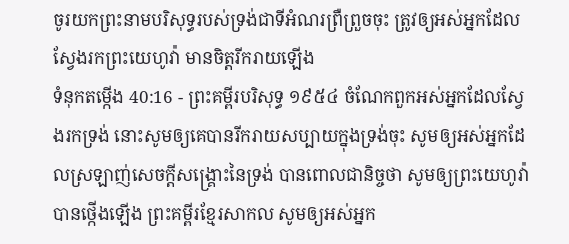ចូរយកព្រះនាមបរិសុទ្ធរបស់ទ្រង់ជាទីអំណរព្រឺព្រួចចុះ ត្រូវឲ្យអស់អ្នកដែលស្វែងរកព្រះយេហូវ៉ា មានចិត្តរីករាយឡើង
ទំនុកតម្កើង 40:16 - ព្រះគម្ពីរបរិសុទ្ធ ១៩៥៤ ចំណែកពួកអស់អ្នកដែលស្វែងរកទ្រង់ នោះសូមឲ្យគេបានរីករាយសប្បាយក្នុងទ្រង់ចុះ សូមឲ្យអស់អ្នកដែលស្រឡាញ់សេចក្ដីសង្គ្រោះនៃទ្រង់ បានពោលជានិច្ចថា សូមឲ្យព្រះយេហូវ៉ាបានថ្កើងឡើង ព្រះគម្ពីរខ្មែរសាកល សូមឲ្យអស់អ្នក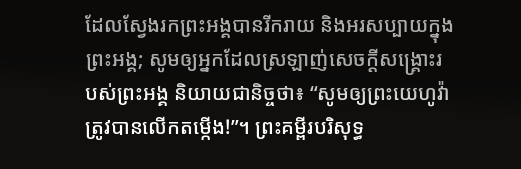ដែលស្វែងរកព្រះអង្គបានរីករាយ និងអរសប្បាយក្នុងព្រះអង្គ; សូមឲ្យអ្នកដែលស្រឡាញ់សេចក្ដីសង្គ្រោះរបស់ព្រះអង្គ និយាយជានិច្ចថា៖ “សូមឲ្យព្រះយេហូវ៉ាត្រូវបានលើកតម្កើង!”។ ព្រះគម្ពីរបរិសុទ្ធ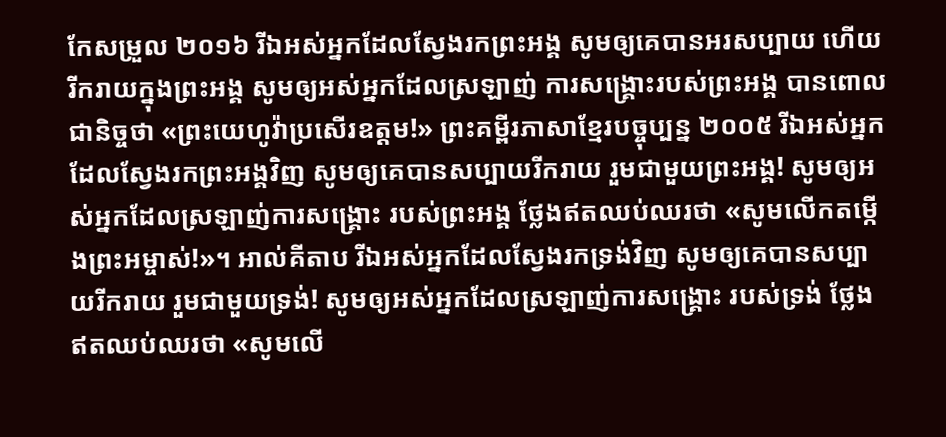កែសម្រួល ២០១៦ រីឯអស់អ្នកដែលស្វែងរកព្រះអង្គ សូមឲ្យគេបានអរសប្បាយ ហើយរីករាយក្នុងព្រះអង្គ សូមឲ្យអស់អ្នកដែលស្រឡាញ់ ការសង្គ្រោះរបស់ព្រះអង្គ បានពោលជានិច្ចថា «ព្រះយេហូវ៉ាប្រសើរឧត្តម!» ព្រះគម្ពីរភាសាខ្មែរបច្ចុប្បន្ន ២០០៥ រីឯអស់អ្នកដែលស្វែងរកព្រះអង្គវិញ សូមឲ្យគេបានសប្បាយរីករាយ រួមជាមួយព្រះអង្គ! សូមឲ្យអស់អ្នកដែលស្រឡាញ់ការសង្គ្រោះ របស់ព្រះអង្គ ថ្លែងឥតឈប់ឈរថា «សូមលើកតម្កើងព្រះអម្ចាស់!»។ អាល់គីតាប រីឯអស់អ្នកដែលស្វែងរកទ្រង់វិញ សូមឲ្យគេបានសប្បាយរីករាយ រួមជាមួយទ្រង់! សូមឲ្យអស់អ្នកដែលស្រឡាញ់ការសង្គ្រោះ របស់ទ្រង់ ថ្លែងឥតឈប់ឈរថា «សូមលើ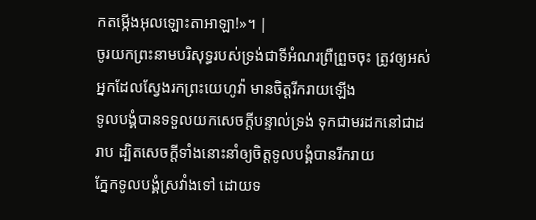កតម្កើងអុលឡោះតាអាឡា!»។ |
ចូរយកព្រះនាមបរិសុទ្ធរបស់ទ្រង់ជាទីអំណរព្រឺព្រួចចុះ ត្រូវឲ្យអស់អ្នកដែលស្វែងរកព្រះយេហូវ៉ា មានចិត្តរីករាយឡើង
ទូលបង្គំបានទទួលយកសេចក្ដីបន្ទាល់ទ្រង់ ទុកជាមរដកនៅជាដរាប ដ្បិតសេចក្ដីទាំងនោះនាំឲ្យចិត្តទូលបង្គំបានរីករាយ
ភ្នែកទូលបង្គំស្រវាំងទៅ ដោយទ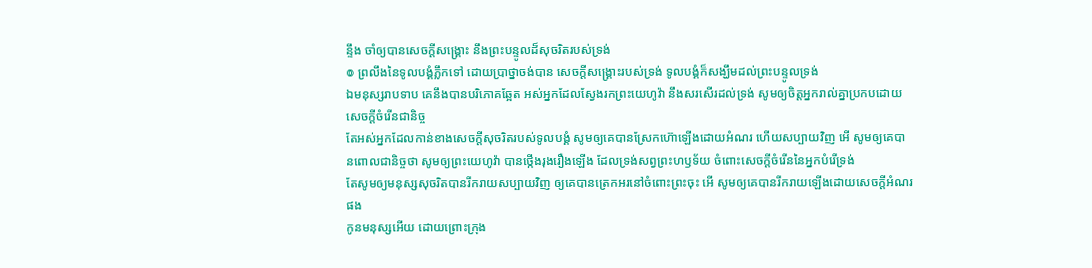ន្ទឹង ចាំឲ្យបានសេចក្ដីសង្គ្រោះ នឹងព្រះបន្ទូលដ៏សុចរិតរបស់ទ្រង់
៙ ព្រលឹងនៃទូលបង្គំភ្លឹកទៅ ដោយប្រាថ្នាចង់បាន សេចក្ដីសង្គ្រោះរបស់ទ្រង់ ទូលបង្គំក៏សង្ឃឹមដល់ព្រះបន្ទូលទ្រង់
ឯមនុស្សរាបទាប គេនឹងបានបរិភោគឆ្អែត អស់អ្នកដែលស្វែងរកព្រះយេហូវ៉ា នឹងសរសើរដល់ទ្រង់ សូមឲ្យចិត្តអ្នករាល់គ្នាប្រកបដោយសេចក្ដីចំរើនជានិច្ច
តែអស់អ្នកដែលកាន់ខាងសេចក្ដីសុចរិតរបស់ទូលបង្គំ សូមឲ្យគេបានស្រែកហ៊ោឡើងដោយអំណរ ហើយសប្បាយវិញ អើ សូមឲ្យគេបានពោលជានិច្ចថា សូមឲ្យព្រះយេហូវ៉ា បានថ្កើងរុងរឿងឡើង ដែលទ្រង់សព្វព្រះហឫទ័យ ចំពោះសេចក្ដីចំរើននៃអ្នកបំរើទ្រង់
តែសូមឲ្យមនុស្សសុចរិតបានរីករាយសប្បាយវិញ ឲ្យគេបានត្រេកអរនៅចំពោះព្រះចុះ អើ សូមឲ្យគេបានរីករាយឡើងដោយសេចក្ដីអំណរផង
កូនមនុស្សអើយ ដោយព្រោះក្រុង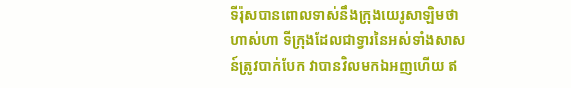ទីរ៉ុសបានពោលទាស់នឹងក្រុងយេរូសាឡិមថា ហាស់ហា ទីក្រុងដែលជាទ្វារនៃអស់ទាំងសាសន៍ត្រូវបាក់បែក វាបានវិលមកឯអញហើយ ឥ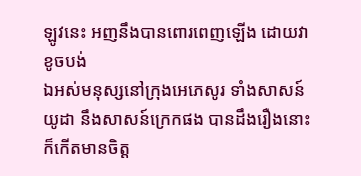ឡូវនេះ អញនឹងបានពោរពេញឡើង ដោយវាខូចបង់
ឯអស់មនុស្សនៅក្រុងអេភេសូរ ទាំងសាសន៍យូដា នឹងសាសន៍ក្រេកផង បានដឹងរឿងនោះ ក៏កើតមានចិត្ត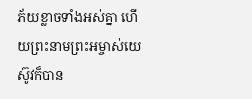ភ័យខ្លាចទាំងអស់គ្នា ហើយព្រះនាមព្រះអម្ចាស់យេស៊ូវក៏បាន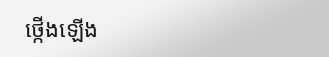ថ្កើងឡើង